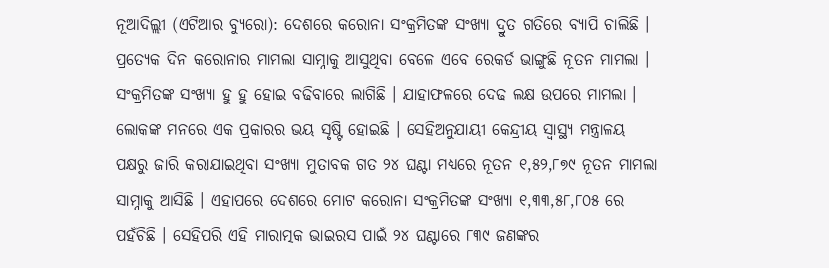ନୂଆଦିଲ୍ଲୀ (ଏଟିଆର ବ୍ୟୁରୋ): ଦେଶରେ କରୋନା ସଂକ୍ରମିତଙ୍କ ସଂଖ୍ୟା ଦ୍ରୁତ ଗତିରେ ବ୍ୟାପି ଚାଲିଛି । ପ୍ରତ୍ୟେକ ଦିନ କରୋନାର ମାମଲା ସାମ୍ନାକୁ ଆସୁଥିବା ବେଳେ ଏବେ ରେକର୍ଡ ଭାଙ୍ଗୁଛି ନୂତନ ମାମଲା । ସଂକ୍ରମିତଙ୍କ ସଂଖ୍ୟା ହୁ ହୁ ହୋଇ ବଢିବାରେ ଲାଗିଛି । ଯାହାଫଳରେ ଦେଢ ଲକ୍ଷ ଉପରେ ମାମଲା । ଲୋକଙ୍କ ମନରେ ଏକ ପ୍ରକାରର ଭୟ ସୃଷ୍ଟି ହୋଇଛି । ସେହିଅନୁଯାୟୀ କେନ୍ଦ୍ରୀୟ ସ୍ୱାସ୍ଥ୍ୟ ମନ୍ତ୍ରାଳୟ ପକ୍ଷରୁ ଜାରି କରାଯାଇଥିବା ସଂଖ୍ୟା ମୁତାବକ ଗତ ୨୪ ଘଣ୍ଟା ମଧ୍ୟରେ ନୂତନ ୧,୫୨,୮୭୯ ନୂତନ ମାମଲା ସାମ୍ନାକୁ ଆସିଛି । ଏହାପରେ ଦେଶରେ ମୋଟ କରୋନା ସଂକ୍ରମିତଙ୍କ ସଂଖ୍ୟା ୧,୩୩,୫୮,୮୦୫ ରେ ପହଁଚିଛି । ସେହିପରି ଏହି ମାରାତ୍ମକ ଭାଇରସ ପାଇଁ ୨୪ ଘଣ୍ଟାରେ ୮୩୯ ଜଣଙ୍କର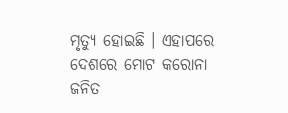ମୃତ୍ୟୁ ହୋଇଛି । ଏହାପରେ ଦେଶରେ ମୋଟ କରୋନା ଜନିତ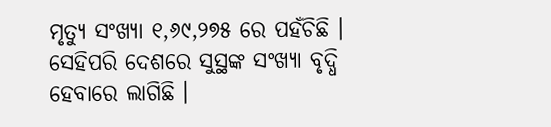ମୃତ୍ୟୁ ସଂଖ୍ୟା ୧,୬୯,୨୭୫ ରେ ପହଁଚିଛି ।
ସେହିପରି ଦେଶରେ ସୁସ୍ଥଙ୍କ ସଂଖ୍ୟା ବୃଦ୍ଧି ହେବାରେ ଲାଗିଛି ।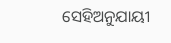ସେହିଅନୁଯାୟୀ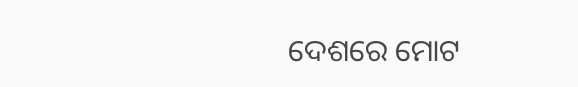ଦେଶରେ ମୋଟ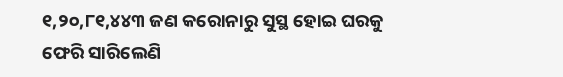୧,୨୦,୮୧,୪୪୩ ଜଣ କରୋନାରୁ ସୁସ୍ଥ ହୋଇ ଘରକୁ ଫେରି ସାରିଲେଣି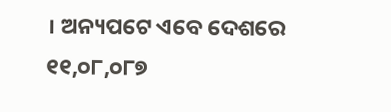। ଅନ୍ୟପଟେ ଏବେ ଦେଶରେ ୧୧,୦୮,୦୮୭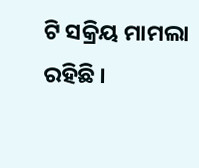ଟି ସକ୍ରିୟ ମାମଲା ରହିଛି ।